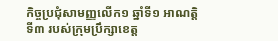កិច្ចប្រជុំសាមញ្ញលើក១ ឆ្នាំទី១ អាណត្តិទី៣ របស់ក្រុមប្រឹក្សាខេត្ត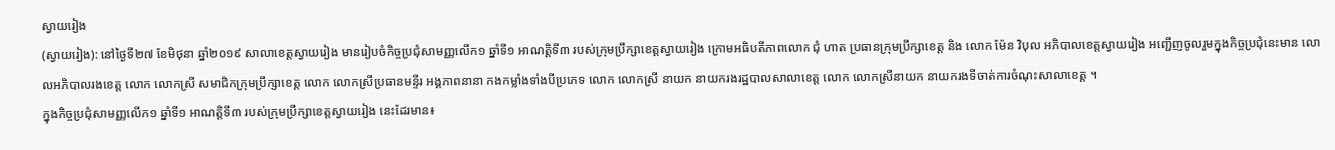ស្វាយរៀង
(ស្វាយរៀង): នៅថ្ងៃទី២៧ ខែមិថុនា ឆ្នាំ២០១៩ សាលាខេត្តស្វាយរៀង មានរៀបចំកិច្ចប្រជុំសាមញ្ញលើក១ ឆ្នាំទី១ អាណត្តិទី៣ របស់ក្រុមប្រឹក្សាខេត្តស្វាយរៀង ក្រោមអធិបតីភាពលោក ជុំ ហាត ប្រធានក្រុមប្រឹក្សាខេត្ត និង លោក ម៉ែន វិបុល អភិបាលខេត្តស្វាយរៀង អញ្ជើញចូលរួមក្នុងកិច្ចប្រជុំនេះមាន លោលអភិបាលរងខេត្ត លោក លោកស្រី សមាជិកក្រុមប្រឹក្សាខេត្ត លោក លោកស្រីប្រធានមន្ទីរ អង្គភាពនានា កងកម្លាំងទាំងបីប្រភេទ លោក លោកស្រី នាយក នាយករងរដ្ឋបាលសាលាខេត្ត លោក លោកស្រីនាយក នាយករងទីចាត់ការចំណុះសាលាខេត្ត ។
ក្នុងកិច្ចប្រជុំសាមញ្ញលើក១ ឆ្នាំទី១ អាណត្តិទី៣ របស់ក្រុមប្រឹក្សាខេត្តស្វាយរៀង នេះដែរមាន៖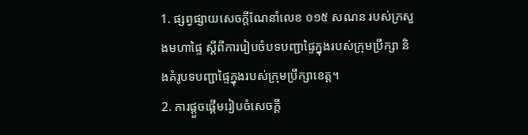1. ផ្សព្វផ្សាយសេចក្តីណែនាំលេខ ០១៥ សណន របស់ក្រសួងមហាផ្ទៃ ស្តីពីការរៀបចំបទបញ្ជាផ្ទៃក្នុងរបស់ក្រុមប្រឹក្សា និងគំរូបទបញ្ជាផ្ទៃក្នុងរបស់ក្រុមប្រឹក្សាខេត្ត។
2. ការផ្តួចផ្តើមរៀបចំសេចក្តី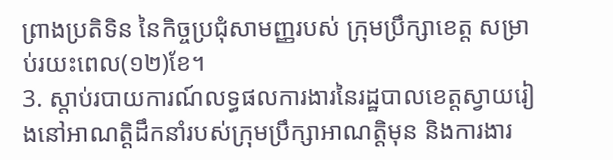ព្រាងប្រតិទិន នៃកិច្ចប្រជុំសាមញ្ញរបស់ ក្រុមប្រឹក្សាខេត្ត សម្រាប់រយះពេល(១២)ខែ។
3. ស្តាប់របាយការណ៍លទ្ធផលការងារនៃរដ្ឋបាលខេត្តស្វាយរៀងនៅអាណត្តិដឹកនាំរបស់ក្រុមប្រឹក្សាអាណត្តិមុន និងការងារ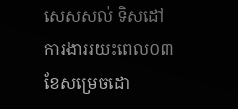សេសសល់ ទិសដៅការងាររយះពេល០៣ ខែសម្រេចដោ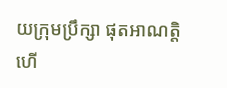យក្រុមប្រឹក្សា ផុតអាណត្តិ ហើ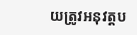យត្រូវអនុវត្តប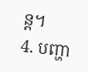ន្ត។
4. បញ្ហា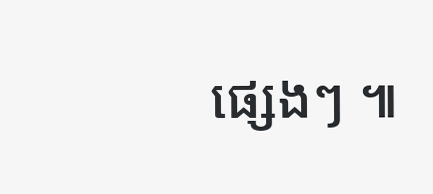ផ្សេងៗ ៕